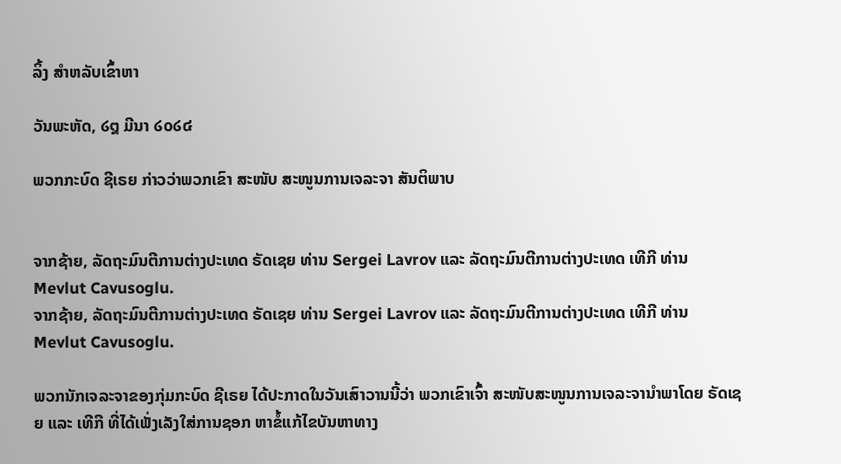ລິ້ງ ສຳຫລັບເຂົ້າຫາ

ວັນພະຫັດ, ໒໘ ມີນາ ໒໐໒໔

ພວກກະບົດ ຊີເຣຍ ກ່າວວ່າພວກເຂົາ ສະໜັບ ສະໜູນການເຈລະຈາ ສັນຕິພາບ


ຈາກຊ້າຍ, ລັດຖະມົນຕີການຕ່າງປະເທດ ຣັດເຊຍ ທ່ານ Sergei Lavrov ແລະ ລັດຖະມົນຕີການຕ່າງປະເທດ ເທີກີ ທ່ານ Mevlut Cavusoglu.
ຈາກຊ້າຍ, ລັດຖະມົນຕີການຕ່າງປະເທດ ຣັດເຊຍ ທ່ານ Sergei Lavrov ແລະ ລັດຖະມົນຕີການຕ່າງປະເທດ ເທີກີ ທ່ານ Mevlut Cavusoglu.

ພວກນັກເຈລະຈາຂອງກຸ່ມກະບົດ ຊີເຣຍ ໄດ້ປະກາດໃນວັນເສົາວານນີ້ວ່າ ພວກເຂົາເຈົ້າ ສະໜັບສະໜູນການເຈລະຈານຳພາໂດຍ ຣັດເຊຍ ແລະ ເທີກີ ທີ່ໄດ້ເພັ່ງເລັງໃສ່ການຊອກ ຫາຂໍ້ແກ້ໄຂບັນຫາທາງ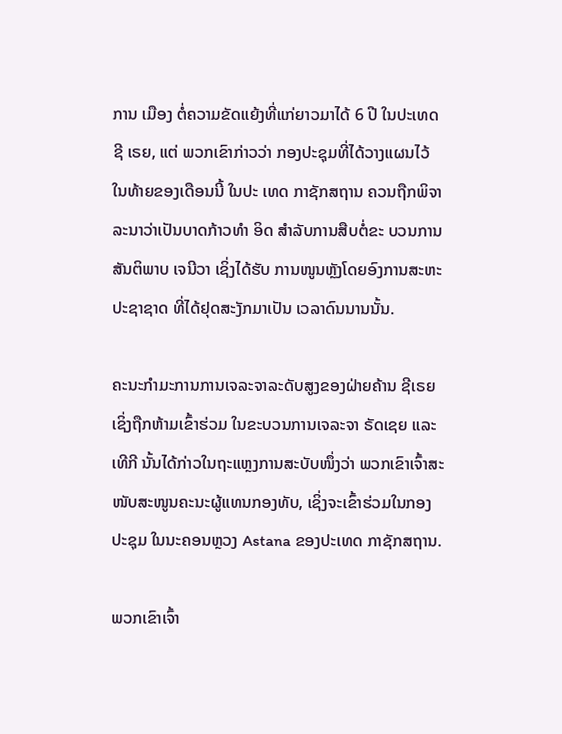ການ ເມືອງ ຕໍ່ຄວາມຂັດແຍ້ງທີ່ແກ່ຍາວມາໄດ້ 6 ປີ ໃນປະເທດ ຊີ ເຣຍ, ແຕ່ ພວກເຂົາກ່າວວ່າ ກອງປະຊຸມທີ່ໄດ້ວາງແຜນໄວ້ ໃນທ້າຍຂອງເດືອນນີ້ ໃນປະ ເທດ ກາຊັກສຖານ ຄວນຖືກພິຈາລະນາວ່າເປັນບາດກ້າວທຳ ອິດ ສຳລັບການສືບຕໍ່ຂະ ບວນການສັນຕິພາບ ເຈນີວາ ເຊິ່ງໄດ້ຮັບ ການໜູນຫຼັງໂດຍອົງການສະຫະປະຊາຊາດ ທີ່ໄດ້ຢຸດສະງັກມາເປັນ ເວລາດົນນານນັ້ນ.

ຄະນະກຳມະການການເຈລະຈາລະດັບສູງຂອງຝ່າຍຄ້ານ ຊີເຣຍ ເຊິ່ງຖືກຫ້າມເຂົ້າຮ່ວມ ໃນຂະບວນການເຈລະຈາ ຣັດເຊຍ ແລະ ເທີກີ ນັ້ນໄດ້ກ່າວໃນຖະແຫຼງການສະບັບໜຶ່ງວ່າ ພວກເຂົາເຈົ້າສະໜັບສະໜູນຄະນະຜູ້ແທນກອງທັບ, ເຊິ່ງຈະເຂົ້າຮ່ວມໃນກອງປະຊຸມ ໃນນະຄອນຫຼວງ Astana ຂອງປະເທດ ກາຊັກສຖານ.

ພວກເຂົາເຈົ້າ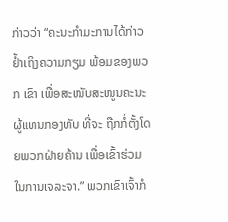ກ່າວວ່າ “ຄະນະກຳມະການໄດ້ກ່າວຢ້ຳເຖິງຄວາມກຽມ ພ້ອມຂອງພວກ ເຂົາ ເພື່ອສະໜັບສະໜູນຄະນະຜູ້ແທນກອງທັບ ທີ່ຈະ ຖືກກໍ່ຕັ້ງໂດຍພວກຝ່າຍຄ້ານ ເພື່ອເຂົ້າຮ່ວມໃນການເຈລະຈາ.” ພວກເຂົາເຈົ້າກໍ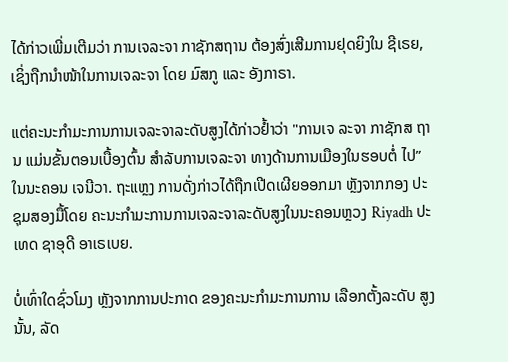ໄດ້ກ່າວເພີ່ມເຕີມວ່າ ການເຈລະຈາ ກາຊັກສຖານ ຕ້ອງສົ່ງເສີມການຢຸດຍິງໃນ ຊີເຣຍ, ເຊິ່ງຖືກນຳໜ້າໃນການເຈລະຈາ ໂດຍ ມົສກູ ແລະ ອັງກາຣາ.

ແຕ່ຄະນະກຳມະການການເຈລະຈາລະດັບສູງໄດ້ກ່າວຢໍ້າວ່າ "ການເຈ ລະຈາ ກາຊັກສ ຖານ ແມ່ນຂັ້ນຕອນເບື້ອງຕົ້ນ ສຳລັບການເຈລະຈາ ທາງດ້ານການເມືອງໃນຮອບຕໍ່ ໄປ” ໃນນະຄອນ ເຈນີວາ. ຖະແຫຼງ ການດັ່ງກ່າວໄດ້ຖືກເປີດເຜີຍອອກມາ ຫຼັງຈາກກອງ ປະຊຸມສອງມື້ໂດຍ ຄະນະກຳມະການການເຈລະຈາລະດັບສູງໃນນະຄອນຫຼວງ Riyadh ປະເທດ ຊາອຸດີ ອາເຣເບຍ.

ບໍ່ເທົ່າໃດຊົ່ວໂມງ ຫຼັງຈາກການປະກາດ ຂອງຄະນະກຳມະການການ ເລືອກຕັ້ງລະດັບ ສູງນັ້ນ, ລັດ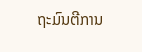ຖະມົນຕີການ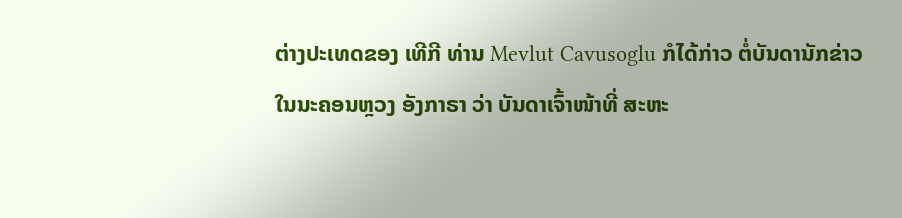ຕ່າງປະເທດຂອງ ເທີກີ ທ່ານ Mevlut Cavusoglu ກໍໄດ້ກ່າວ ຕໍ່ບັນດານັກຂ່າວໃນນະຄອນຫຼວງ ອັງກາຣາ ວ່າ ບັນດາເຈົ້າໜ້າທີ່ ສະຫະ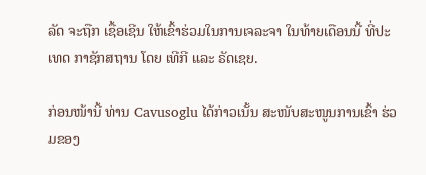ລັດ ຈະຖືກ ເຊື້ອເຊີນ ໃຫ້ເຂົ້າຮ່ວມໃນການເຈລະຈາ ໃນທ້າຍເດືອນນີ້ ທີ່ປະເທດ ກາຊັກສຖານ ໂດຍ ເທີກີ ແລະ ຣັດເຊຍ.

ກ່ອນໜ້ານີ້ ທ່ານ Cavusoglu ໄດ້ກ່າວເນັ້ນ ສະໜັບສະໜູນການເຂົ້າ ຮ່ວມຂອງ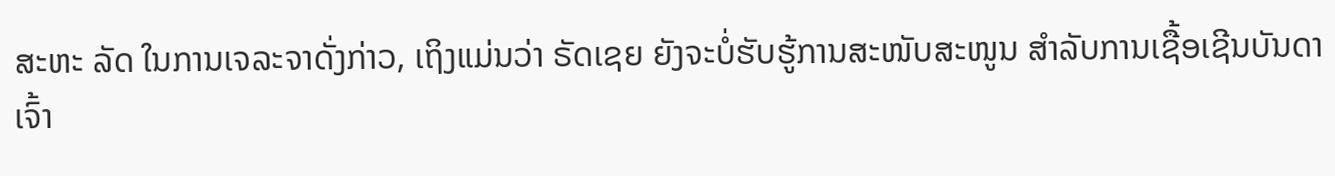ສະຫະ ລັດ ໃນການເຈລະຈາດັ່ງກ່າວ, ເຖິງແມ່ນວ່າ ຣັດເຊຍ ຍັງຈະບໍ່ຮັບຮູ້ການສະໜັບສະໜູນ ສຳລັບການເຊື້ອເຊີນບັນດາເຈົ້າ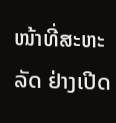ໜ້າທີ່ສະຫະລັດ ຢ່າງເປີດ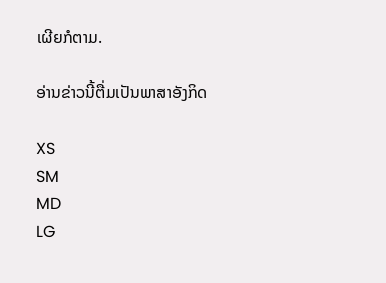ເຜີຍກໍຕາມ.

ອ່ານຂ່າວນີ້ຕື່ມເປັນພາສາອັງກິດ

XS
SM
MD
LG